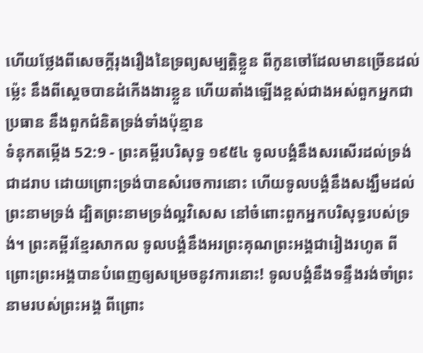ហើយថ្លែងពីសេចក្ដីរុងរឿងនៃទ្រព្យសម្បត្តិខ្លួន ពីកូនចៅដែលមានច្រើនដល់ម៉្លេះ នឹងពីស្តេចបានដំកើងងារខ្លួន ហើយតាំងឡើងខ្ពស់ជាងអស់ពួកអ្នកជាប្រធាន នឹងពួកជំនិតទ្រង់ទាំងប៉ុន្មាន
ទំនុកតម្កើង 52:9 - ព្រះគម្ពីរបរិសុទ្ធ ១៩៥៤ ទូលបង្គំនឹងសរសើរដល់ទ្រង់ជាដរាប ដោយព្រោះទ្រង់បានសំរេចការនោះ ហើយទូលបង្គំនឹងសង្ឃឹមដល់ព្រះនាមទ្រង់ ដ្បិតព្រះនាមទ្រង់ល្អវិសេស នៅចំពោះពួកអ្នកបរិសុទ្ធរបស់ទ្រង់។ ព្រះគម្ពីរខ្មែរសាកល ទូលបង្គំនឹងអរព្រះគុណព្រះអង្គជារៀងរហូត ពីព្រោះព្រះអង្គបានបំពេញឲ្យសម្រេចនូវការនោះ! ទូលបង្គំនឹងទន្ទឹងរង់ចាំព្រះនាមរបស់ព្រះអង្គ ពីព្រោះ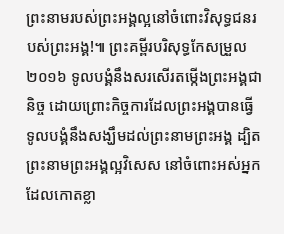ព្រះនាមរបស់ព្រះអង្គល្អនៅចំពោះវិសុទ្ធជនរបស់ព្រះអង្គ!៕ ព្រះគម្ពីរបរិសុទ្ធកែសម្រួល ២០១៦ ទូលបង្គំនឹងសរសើរតម្កើងព្រះអង្គជានិច្ច ដោយព្រោះកិច្ចការដែលព្រះអង្គបានធ្វើ ទូលបង្គំនឹងសង្ឃឹមដល់ព្រះនាមព្រះអង្គ ដ្បិតព្រះនាមព្រះអង្គល្អវិសេស នៅចំពោះអស់អ្នកដែលកោតខ្លា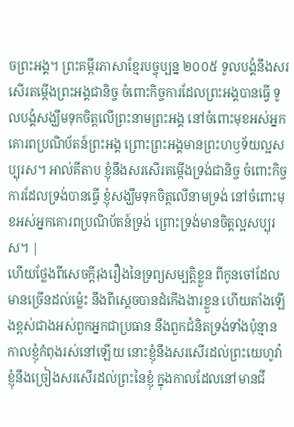ចព្រះអង្គ។ ព្រះគម្ពីរភាសាខ្មែរបច្ចុប្បន្ន ២០០៥ ទូលបង្គំនឹងសរសើរតម្កើងព្រះអង្គជានិច្ច ចំពោះកិច្ចការដែលព្រះអង្គបានធ្វើ ទូលបង្គំសង្ឃឹមទុកចិត្តលើព្រះនាមព្រះអង្គ នៅចំពោះមុខអស់អ្នកគោរពប្រណិប័តន៍ព្រះអង្គ ព្រោះព្រះអង្គមានព្រះហឫទ័យល្អសប្បុរស។ អាល់គីតាប ខ្ញុំនឹងសរសើរតម្កើងទ្រង់ជានិច្ច ចំពោះកិច្ចការដែលទ្រង់បានធ្វើ ខ្ញុំសង្ឃឹមទុកចិត្តលើនាមទ្រង់ នៅចំពោះមុខអស់អ្នកគោរពប្រណិប័តន៍ទ្រង់ ព្រោះទ្រង់មានចិត្តល្អសប្បុរស។ |
ហើយថ្លែងពីសេចក្ដីរុងរឿងនៃទ្រព្យសម្បត្តិខ្លួន ពីកូនចៅដែលមានច្រើនដល់ម៉្លេះ នឹងពីស្តេចបានដំកើងងារខ្លួន ហើយតាំងឡើងខ្ពស់ជាងអស់ពួកអ្នកជាប្រធាន នឹងពួកជំនិតទ្រង់ទាំងប៉ុន្មាន
កាលខ្ញុំកំពុងរស់នៅឡើយ នោះខ្ញុំនឹងសរសើរដល់ព្រះយេហូវ៉ា ខ្ញុំនឹងច្រៀងសរសើរដល់ព្រះនៃខ្ញុំ ក្នុងកាលដែលនៅមានជី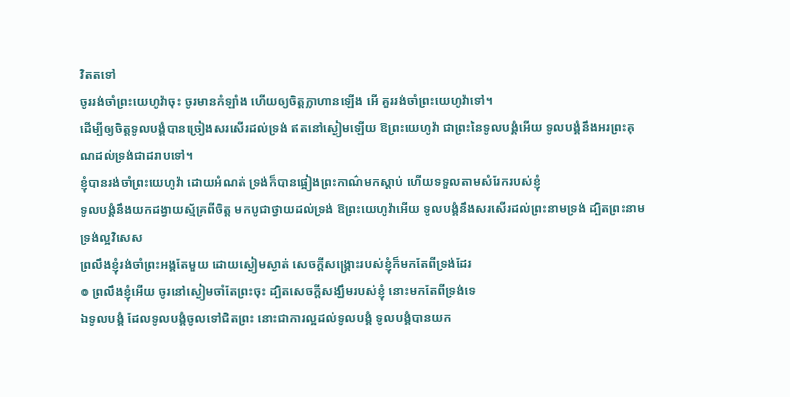វិតតទៅ
ចូររង់ចាំព្រះយេហូវ៉ាចុះ ចូរមានកំឡាំង ហើយឲ្យចិត្តក្លាហានឡើង អើ គួររង់ចាំព្រះយេហូវ៉ាទៅ។
ដើម្បីឲ្យចិត្តទូលបង្គំបានច្រៀងសរសើរដល់ទ្រង់ ឥតនៅស្ងៀមឡើយ ឱព្រះយេហូវ៉ា ជាព្រះនៃទូលបង្គំអើយ ទូលបង្គំនឹងអរព្រះគុណដល់ទ្រង់ជាដរាបទៅ។
ខ្ញុំបានរង់ចាំព្រះយេហូវ៉ា ដោយអំណត់ ទ្រង់ក៏បានផ្អៀងព្រះកាណ៌មកស្តាប់ ហើយទទួលតាមសំរែករបស់ខ្ញុំ
ទូលបង្គំនឹងយកដង្វាយស្ម័គ្រពីចិត្ត មកបូជាថ្វាយដល់ទ្រង់ ឱព្រះយេហូវ៉ាអើយ ទូលបង្គំនឹងសរសើរដល់ព្រះនាមទ្រង់ ដ្បិតព្រះនាមទ្រង់ល្អវិសេស
ព្រលឹងខ្ញុំរង់ចាំព្រះអង្គតែមួយ ដោយស្ងៀមស្ងាត់ សេចក្ដីសង្គ្រោះរបស់ខ្ញុំក៏មកតែពីទ្រង់ដែរ
៙ ព្រលឹងខ្ញុំអើយ ចូរនៅស្ងៀមចាំតែព្រះចុះ ដ្បិតសេចក្ដីសង្ឃឹមរបស់ខ្ញុំ នោះមកតែពីទ្រង់ទេ
ឯទូលបង្គំ ដែលទូលបង្គំចូលទៅជិតព្រះ នោះជាការល្អដល់ទូលបង្គំ ទូលបង្គំបានយក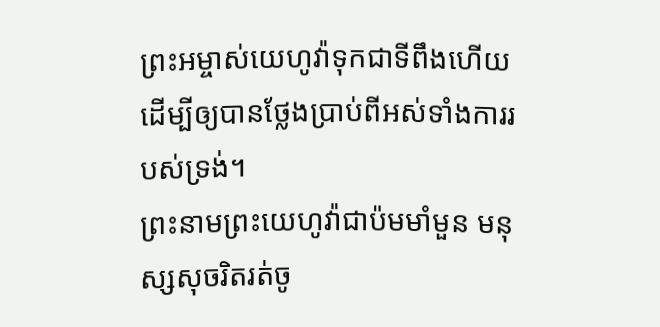ព្រះអម្ចាស់យេហូវ៉ាទុកជាទីពឹងហើយ ដើម្បីឲ្យបានថ្លែងប្រាប់ពីអស់ទាំងការរបស់ទ្រង់។
ព្រះនាមព្រះយេហូវ៉ាជាប៉មមាំមួន មនុស្សសុចរិតរត់ចូ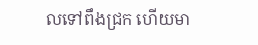លទៅពឹងជ្រក ហើយមា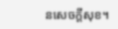នសេចក្ដីសុខ។